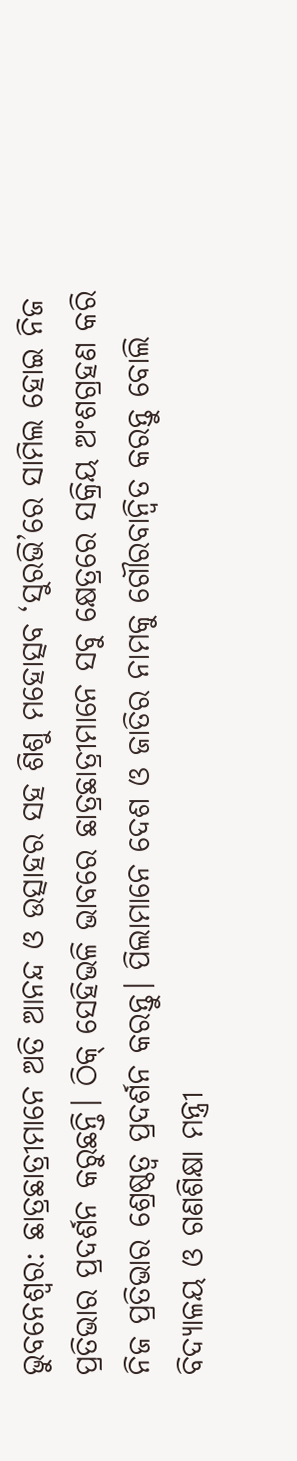ଭୁବନେଶ୍ୱର: ଛାତ୍ରଛାତ୍ରୀମାନେ ଅତି ଆନନ୍ଦ ଓ ଉତ୍ସାହର ସହ ଶିଶୁ ମହୋତ୍ସବ ‘ସୁରଭି’ରେ ସାମିଲ ହୋଇ ନିଜ ପ୍ରତିଭାର ପ୍ରଦର୍ଶନ କରୁଛନ୍ତି। ଠିକ୍ ସେହିଭଳି ଭାବରେ ଛାତ୍ରଛାତ୍ରୀମାନେ ସବୁ କ୍ଷେତ୍ରରେ ସକ୍ରିୟ ଅଂଶଗ୍ରହଣ କରି ନିଜ ପ୍ରତିଭାର ଶ୍ରେଷ୍ଠତ୍ୱ ପ୍ରଦର୍ଶନ କରନ୍ତୁ। ପିଲାମାନେ ଦେଶ ଓ ଜାତିର ନାମକୁ ଗୌରବାନ୍ୱିତ କରନ୍ତୁ ବୋଲି ବିଦ୍ୟାଳୟ ଓ ଗଣଶିକ୍ଷା ମନ୍ତ୍ରୀ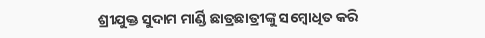ଶ୍ରୀଯୁକ୍ତ ସୁଦାମ ମାର୍ଣ୍ଡି ଛାତ୍ରଛାତ୍ରୀଙ୍କୁ ସମ୍ବୋଧିତ କରି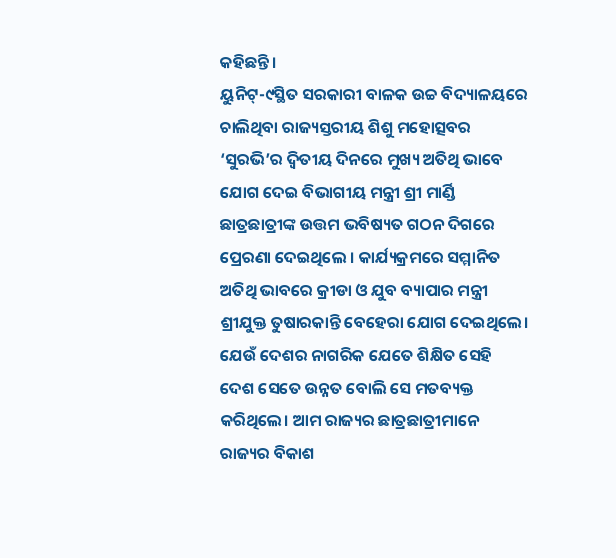କହିଛନ୍ତି।
ୟୁନିଟ୍-୯ସ୍ଥିତ ସରକାରୀ ବାଳକ ଉଚ୍ଚ ବିଦ୍ୟାଳୟରେ ଚାଲିଥିବା ରାଜ୍ୟସ୍ତରୀୟ ଶିଶୁ ମହୋତ୍ସବର ‘ସୁରଭି’ର ଦ୍ୱିତୀୟ ଦିନରେ ମୁଖ୍ୟ ଅତିଥି ଭାବେ ଯୋଗ ଦେଇ ବିଭାଗୀୟ ମନ୍ତ୍ରୀ ଶ୍ରୀ ମାର୍ଣ୍ଡି ଛାତ୍ରଛାତ୍ରୀଙ୍କ ଉତ୍ତମ ଭବିଷ୍ୟତ ଗଠନ ଦିଗରେ ପ୍ରେରଣା ଦେଇଥିଲେ । କାର୍ଯ୍ୟକ୍ରମରେ ସମ୍ମାନିତ ଅତିଥି ଭାବରେ କ୍ରୀଡା ଓ ଯୁବ ବ୍ୟାପାର ମନ୍ତ୍ରୀ ଶ୍ରୀଯୁକ୍ତ ତୁଷାରକାନ୍ତି ବେହେରା ଯୋଗ ଦେଇଥିଲେ।
ଯେଉଁ ଦେଶର ନାଗରିକ ଯେତେ ଶିକ୍ଷିତ ସେହି ଦେଶ ସେତେ ଉନ୍ନତ ବୋଲି ସେ ମତବ୍ୟକ୍ତ କରିଥିଲେ। ଆମ ରାଜ୍ୟର ଛାତ୍ରଛାତ୍ରୀମାନେ ରାଜ୍ୟର ବିକାଶ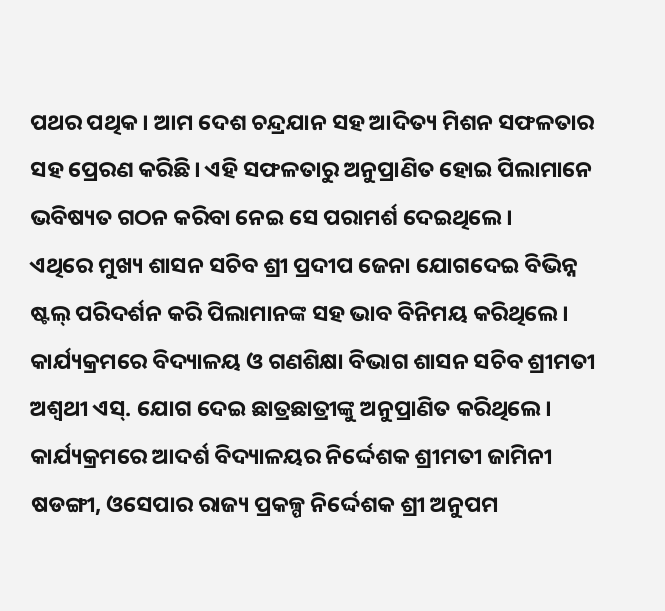ପଥର ପଥିକ। ଆମ ଦେଶ ଚନ୍ଦ୍ରଯାନ ସହ ଆଦିତ୍ୟ ମିଶନ ସଫଳତାର ସହ ପ୍ରେରଣ କରିଛି। ଏହି ସଫଳତାରୁ ଅନୁପ୍ରାଣିତ ହୋଇ ପିଲାମାନେ ଭବିଷ୍ୟତ ଗଠନ କରିବା ନେଇ ସେ ପରାମର୍ଶ ଦେଇଥିଲେ।
ଏଥିରେ ମୁଖ୍ୟ ଶାସନ ସଚିବ ଶ୍ରୀ ପ୍ରଦୀପ ଜେନା ଯୋଗଦେଇ ବିଭିନ୍ନ ଷ୍ଟଲ୍ ପରିଦର୍ଶନ କରି ପିଲାମାନଙ୍କ ସହ ଭାବ ବିନିମୟ କରିଥିଲେ। କାର୍ଯ୍ୟକ୍ରମରେ ବିଦ୍ୟାଳୟ ଓ ଗଣଶିକ୍ଷା ବିଭାଗ ଶାସନ ସଚିବ ଶ୍ରୀମତୀ ଅଶ୍ୱଥୀ ଏସ୍. ଯୋଗ ଦେଇ ଛାତ୍ରଛାତ୍ରୀଙ୍କୁ ଅନୁପ୍ରାଣିତ କରିଥିଲେ।
କାର୍ଯ୍ୟକ୍ରମରେ ଆଦର୍ଶ ବିଦ୍ୟାଳୟର ନିର୍ଦ୍ଦେଶକ ଶ୍ରୀମତୀ ଜାମିନୀ ଷଡଙ୍ଗୀ, ଓସେପାର ରାଜ୍ୟ ପ୍ରକଳ୍ପ ନିର୍ଦ୍ଦେଶକ ଶ୍ରୀ ଅନୁପମ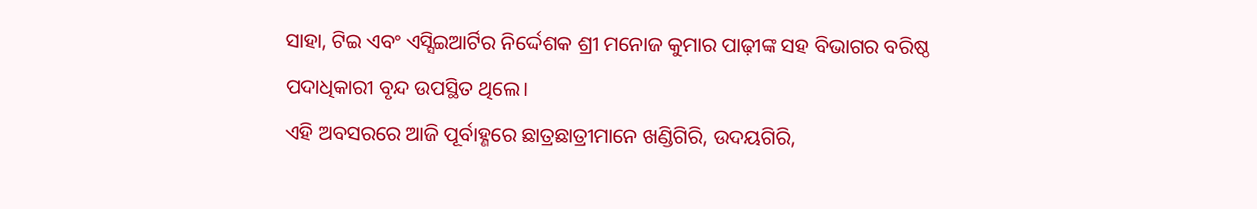ସାହା, ଟିଇ ଏବଂ ଏସ୍ସିଇଆର୍ଟିର ନିର୍ଦ୍ଦେଶକ ଶ୍ରୀ ମନୋଜ କୁମାର ପାଢ଼ୀଙ୍କ ସହ ବିଭାଗର ବରିଷ୍ଠ ପଦାଧିକାରୀ ବୃନ୍ଦ ଉପସ୍ଥିତ ଥିଲେ।
ଏହି ଅବସରରେ ଆଜି ପୂର୍ବାହ୍ଣରେ ଛାତ୍ରଛାତ୍ରୀମାନେ ଖଣ୍ଡିଗିରି, ଉଦୟଗିରି,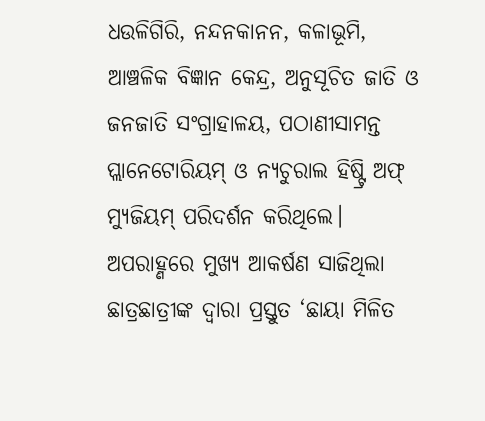ଧଉଳିଗିରି, ନନ୍ଦନକାନନ, କଳାଭୂମି, ଆଞ୍ଚଳିକ ବିଜ୍ଞାନ କେନ୍ଦ୍ର, ଅନୁସୂଚିତ ଜାତି ଓ ଜନଜାତି ସଂଗ୍ରାହାଳୟ, ପଠାଣୀସାମନ୍ତ ପ୍ଲାନେଟୋରିୟମ୍ ଓ ନ୍ୟଚୁରାଲ ହିଷ୍ଟ୍ରି ଅଫ୍ ମ୍ୟୁଜିୟମ୍ ପରିଦର୍ଶନ କରିଥିଲେ।
ଅପରାହ୍ଣରେ ମୁଖ୍ୟ ଆକର୍ଷଣ ସାଜିଥିଲା ଛାତ୍ରଛାତ୍ରୀଙ୍କ ଦ୍ୱାରା ପ୍ରସ୍ତୁତ ‘ଛାୟା ମିଳିତ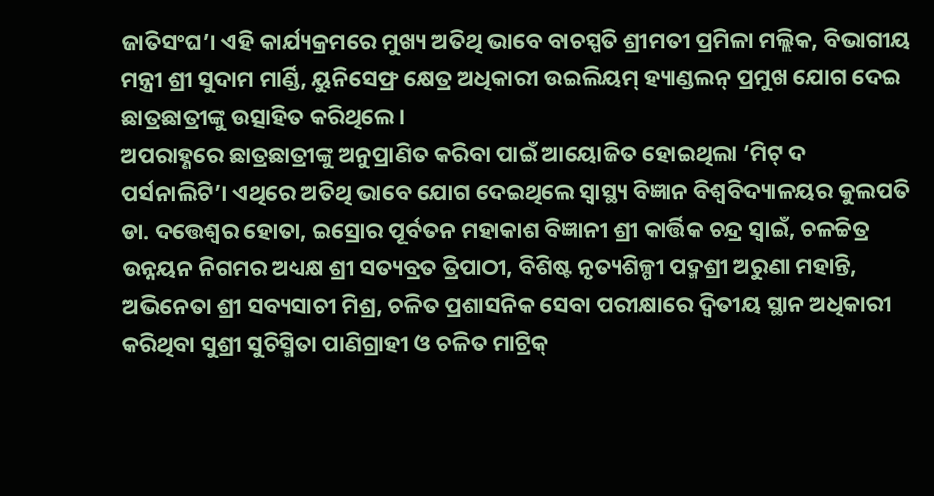ଜାତିସଂଘ’। ଏହି କାର୍ଯ୍ୟକ୍ରମରେ ମୁଖ୍ୟ ଅତିଥି ଭାବେ ବାଚସ୍ପତି ଶ୍ରୀମତୀ ପ୍ରମିଳା ମଲ୍ଲିକ, ବିଭାଗୀୟ ମନ୍ତ୍ରୀ ଶ୍ରୀ ସୁଦାମ ମାର୍ଣ୍ଡି, ୟୁନିସେଫ୍ର କ୍ଷେତ୍ର ଅଧିକାରୀ ଉଇଲିୟମ୍ ହ୍ୟାଣ୍ଡଲନ୍ ପ୍ରମୁଖ ଯୋଗ ଦେଇ ଛାତ୍ରଛାତ୍ରୀଙ୍କୁ ଉତ୍ସାହିତ କରିଥିଲେ।
ଅପରାହ୍ଣରେ ଛାତ୍ରଛାତ୍ରୀଙ୍କୁ ଅନୁପ୍ରାଣିତ କରିବା ପାଇଁ ଆୟୋଜିତ ହୋଇଥିଲା ‘ମିଟ୍ ଦ ପର୍ସନାଲିଟି’। ଏଥିରେ ଅତିଥି ଭାବେ ଯୋଗ ଦେଇଥିଲେ ସ୍ୱାସ୍ଥ୍ୟ ବିଜ୍ଞାନ ବିଶ୍ୱବିଦ୍ୟାଳୟର କୁଲପତି ଡା. ଦତ୍ତେଶ୍ୱର ହୋତା, ଇସ୍ରୋର ପୂର୍ବତନ ମହାକାଶ ବିଜ୍ଞାନୀ ଶ୍ରୀ କାର୍ତ୍ତିକ ଚନ୍ଦ୍ର ସ୍ୱାଇଁ, ଚଳଚ୍ଚିତ୍ର ଉନ୍ନୟନ ନିଗମର ଅଧ୍ୟକ୍ଷ ଶ୍ରୀ ସତ୍ୟବ୍ରତ ତ୍ରିପାଠୀ, ବିଶିଷ୍ଟ ନୃତ୍ୟଶିଳ୍ପୀ ପଦ୍ମଶ୍ରୀ ଅରୁଣା ମହାନ୍ତି, ଅଭିନେତା ଶ୍ରୀ ସବ୍ୟସାଚୀ ମିଶ୍ର, ଚଳିତ ପ୍ରଶାସନିକ ସେବା ପରୀକ୍ଷାରେ ଦ୍ୱିତୀୟ ସ୍ଥାନ ଅଧିକାରୀ କରିଥିବା ସୁଶ୍ରୀ ସୁଚିସ୍ମିତା ପାଣିଗ୍ରାହୀ ଓ ଚଳିତ ମାଟ୍ରିକ୍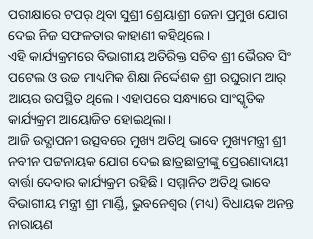ପରୀକ୍ଷାରେ ଟପର୍ ଥିବା ସୁଶ୍ରୀ ଶ୍ରେୟାଶ୍ରୀ ଜେନା ପ୍ରମୁଖ ଯୋଗ ଦେଇ ନିଜ ସଫଳତାର କାହାଣୀ କହିଥିଲେ।
ଏହି କାର୍ଯ୍ୟକ୍ରମରେ ବିଭାଗୀୟ ଅତିରିକ୍ତ ସଚିବ ଶ୍ରୀ ଭୈରବ ସିଂ ପଟେଲ ଓ ଉଚ୍ଚ ମାଧ୍ୟମିକ ଶିକ୍ଷା ନିର୍ଦ୍ଦେଶକ ଶ୍ରୀ ରଘୁରାମ ଆର୍ ଆୟର ଉପସ୍ଥିତ ଥିଲେ। ଏହାପରେ ସନ୍ଧ୍ୟାରେ ସାଂସ୍କୃତିକ କାର୍ଯ୍ୟକ୍ରମ ଆୟୋଜିତ ହୋଇଥିଲା।
ଆଜି ଉଦ୍ଯାପନୀ ଉତ୍ସବରେ ମୁଖ୍ୟ ଅତିଥି ଭାବେ ମୁଖ୍ୟମନ୍ତ୍ରୀ ଶ୍ରୀ ନବୀନ ପଟ୍ଟନାୟକ ଯୋଗ ଦେଇ ଛାତ୍ରଛାତ୍ରୀଙ୍କୁ ପ୍ରେରଣାଦାୟୀ ବାର୍ତ୍ତା ଦେବାର କାର୍ଯ୍ୟକ୍ରମ ରହିଛି। ସମ୍ମାନିତ ଅତିଥି ଭାବେ ବିଭାଗୀୟ ମନ୍ତ୍ରୀ ଶ୍ରୀ ମାର୍ଣ୍ଡି, ଭୁବନେଶ୍ୱର (ମଧ୍ୟ) ବିଧାୟକ ଅନନ୍ତ ନାରାୟଣ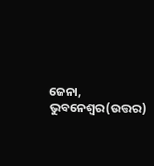ଜେନା, ଭୁବନେଶ୍ୱର(ଉତ୍ତର)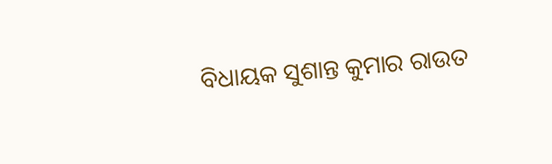ବିଧାୟକ ସୁଶାନ୍ତ କୁମାର ରାଉତ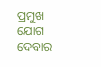ପ୍ରମୁଖ ଯୋଗ ଦେବାର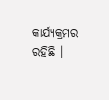କାର୍ଯ୍ୟକ୍ରମର ରହିଛି ।